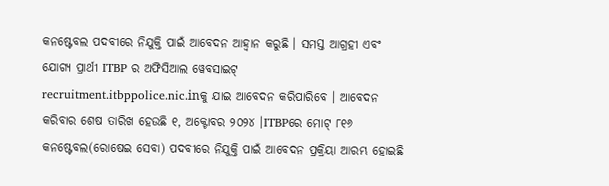କନଷ୍ଟେବଲ ପଦବୀରେ ନିଯୁକ୍ତି ପାଇଁ ଆବେଦନ ଆହ୍ୱାନ କରୁଛି । ସମସ୍ତ ଆଗ୍ରହୀ ଏବଂ ଯୋଗ୍ୟ ପ୍ରାର୍ଥୀ ITBP ର ଅଫିସିଆଲ ୱେବସାଇଟ୍ recruitment.itbppolice.nic.inକୁ ଯାଇ ଆବେଦନ କରିପାରିବେ । ଆବେଦନ କରିବାର ଶେଷ ତାରିଖ ହେଉଛି ୧, ଅକ୍ଟୋବର ୨୦୨୪ ।ITBPରେ ମୋଟ୍ ୮୧୬ କନଷ୍ଟେବଲ(ରୋଷେଇ ସେବା) ପଦବୀରେ ନିଯୁକ୍ତି ପାଇଁ ଆବେଦନ ପ୍ରକ୍ରିୟା ଆରମ୍ଭ ହୋଇଛି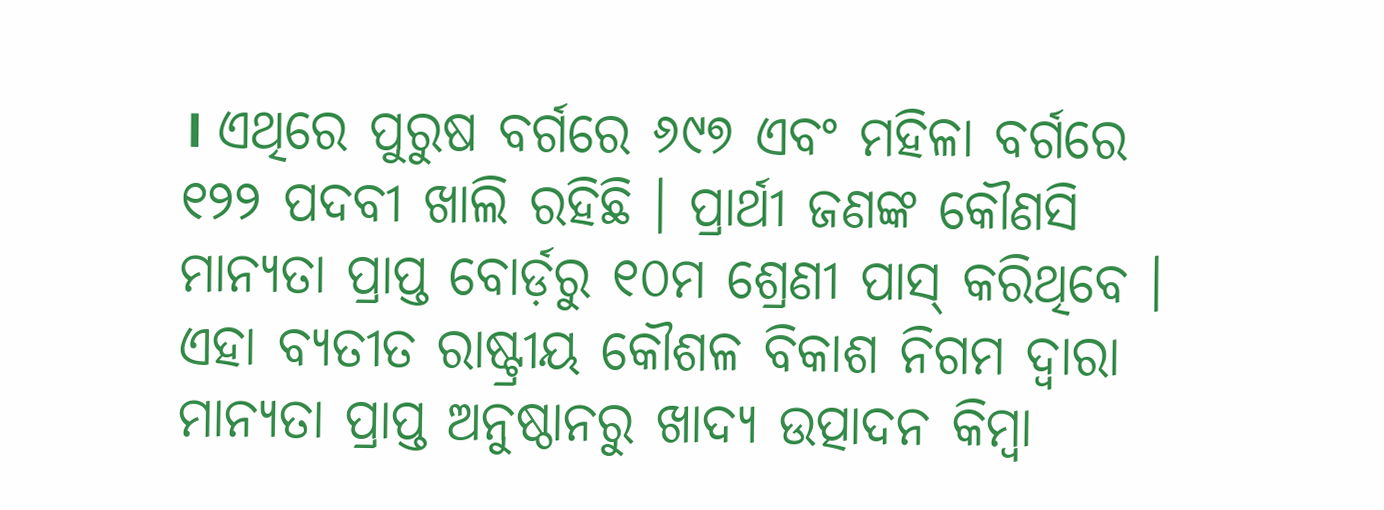। ଏଥିରେ ପୁରୁଷ ବର୍ଗରେ ୬୯୭ ଏବଂ ମହିଳା ବର୍ଗରେ ୧୨୨ ପଦବୀ ଖାଲି ରହିଛି । ପ୍ରାର୍ଥୀ ଜଣଙ୍କ କୌଣସି ମାନ୍ୟତା ପ୍ରାପ୍ତ ବୋର୍ଡ଼ରୁ ୧୦ମ ଶ୍ରେଣୀ ପାସ୍ କରିଥିବେ । ଏହା ବ୍ୟତୀତ ରାଷ୍ଟ୍ରୀୟ କୌଶଳ ବିକାଶ ନିଗମ ଦ୍ୱାରା ମାନ୍ୟତା ପ୍ରାପ୍ତ ଅନୁଷ୍ଠାନରୁ ଖାଦ୍ୟ ଉତ୍ପାଦନ କିମ୍ବା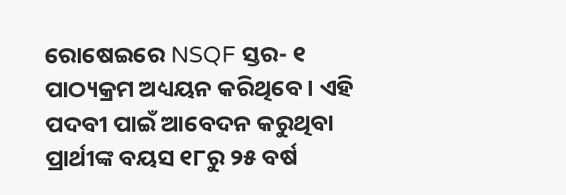ରୋଷେଇରେ NSQF ସ୍ତର- ୧ ପାଠ୍ୟକ୍ରମ ଅଧ୍ୟୟନ କରିଥିବେ । ଏହି ପଦବୀ ପାଇଁ ଆବେଦନ କରୁଥିବା ପ୍ରାର୍ଥୀଙ୍କ ବୟସ ୧୮ରୁ ୨୫ ବର୍ଷ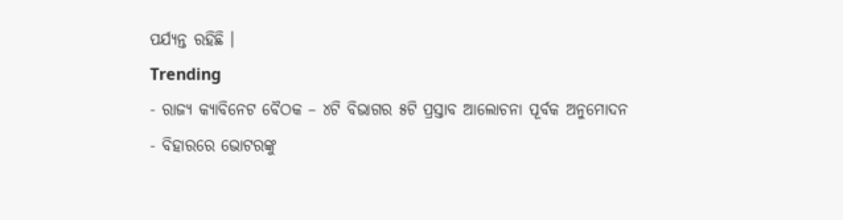ପର୍ଯ୍ୟନ୍ତ ରହିଛି ।
Trending
- ରାଜ୍ୟ କ୍ୟାବିନେଟ ବୈଠକ – ୪ଟି ବିଭାଗର ୫ଟି ପ୍ରସ୍ତାବ ଆଲୋଚନା ପୂର୍ବକ ଅନୁମୋଦନ
- ବିହାରରେ ଭୋଟରଙ୍କୁ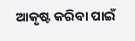ଆକୃଷ୍ଟ କରିବା ପାଇଁ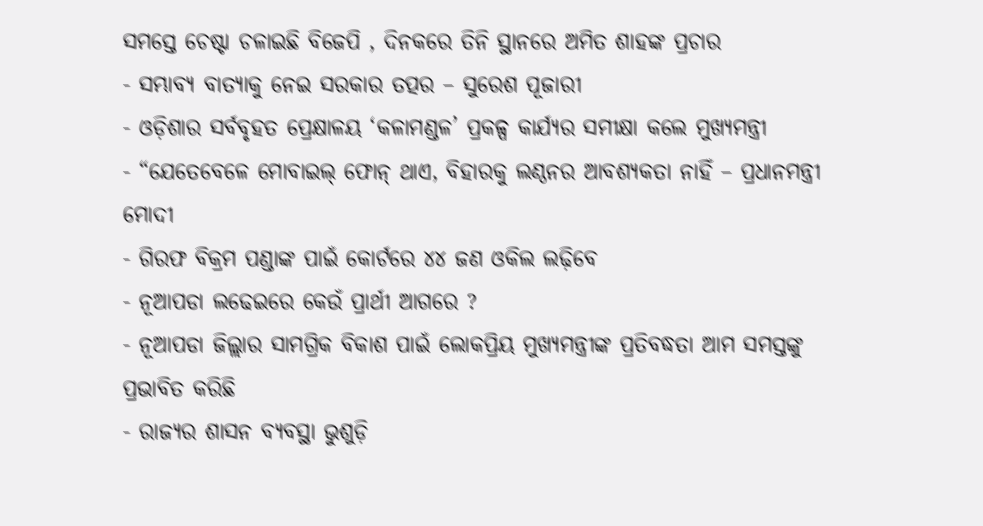ସମସ୍ତେ ଚେଷ୍ଟା ଚଳାଇଛି ବିଜେପି , ଦିନକରେ ତିନି ସ୍ଥାନରେ ଅମିତ ଶାହଙ୍କ ପ୍ରଚାର
- ସମ୍ଭାବ୍ୟ ବାତ୍ୟାକୁ ନେଇ ସରକାର ତତ୍ପର – ସୁରେଶ ପୂଜାରୀ
- ଓଡ଼ିଶାର ସର୍ବବୃହତ ପ୍ରେକ୍ଷାଳୟ ‘କଳାମଣ୍ଡଳ’ ପ୍ରକଳ୍ପ କାର୍ଯ୍ୟର ସମୀକ୍ଷା କଲେ ମୁଖ୍ୟମନ୍ତ୍ରୀ
- “ଯେତେବେଳେ ମୋବାଇଲ୍ ଫୋନ୍ ଥାଏ, ବିହାରକୁ ଲଣ୍ଠନର ଆବଶ୍ୟକତା ନାହିଁ – ପ୍ରଧାନମନ୍ତ୍ରୀ ମୋଦୀ
- ଗିରଫ ବିକ୍ରମ ପଣ୍ଡାଙ୍କ ପାଇଁ କୋର୍ଟରେ ୪୪ ଜଣ ଓକିଲ ଲଢ଼ିବେ
- ନୂଆପଡା ଲଢେଇରେ କେଉଁ ପ୍ରାର୍ଥୀ ଆଗରେ ?
- ନୂଆପଡା ଜିଲ୍ଲାର ସାମଗ୍ରିକ ବିକାଶ ପାଇଁ ଲୋକପ୍ରିୟ ମୁଖ୍ୟମନ୍ତ୍ରୀଙ୍କ ପ୍ରତିବଦ୍ଧତା ଆମ ସମସ୍ତଙ୍କୁ ପ୍ରଭାବିତ କରିଛି
- ରାଜ୍ୟର ଶାସନ ବ୍ୟବସ୍ଥା ଭୁଶୁଡ଼ି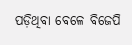ପଡ଼ିଥିବା ବେଳେ ବିଜେପି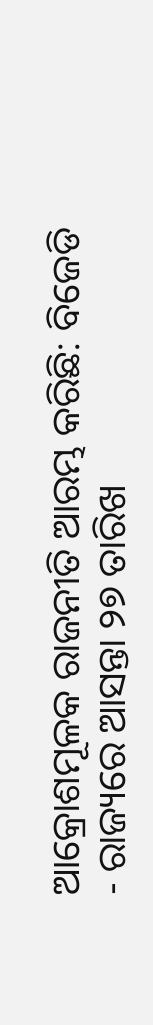ଆକ୍ରୋଶମୂଳକ ରାଜନୀତି ଆରମ୍ଭ କରିଛି: ବିଜେଡି
- ରାଜ୍ୟରେ ଆସନ୍ତା ୨୭ ତାରିଖ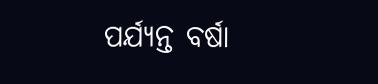ପର୍ଯ୍ୟନ୍ତ ବର୍ଷା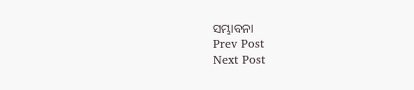ସମ୍ଭାବନା
Prev Post
Next Post